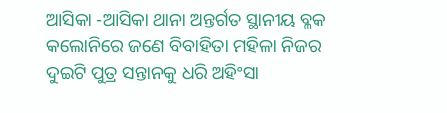ଆସିକା -ଆସିକା ଥାନା ଅନ୍ତର୍ଗତ ସ୍ଥାନୀୟ ବ୍ଳକ କଲୋନିରେ ଜଣେ ବିବାହିତା ମହିଳା ନିଜର ଦୁଇଟି ପୁତ୍ର ସନ୍ତାନକୁ ଧରି ଅହିଂସା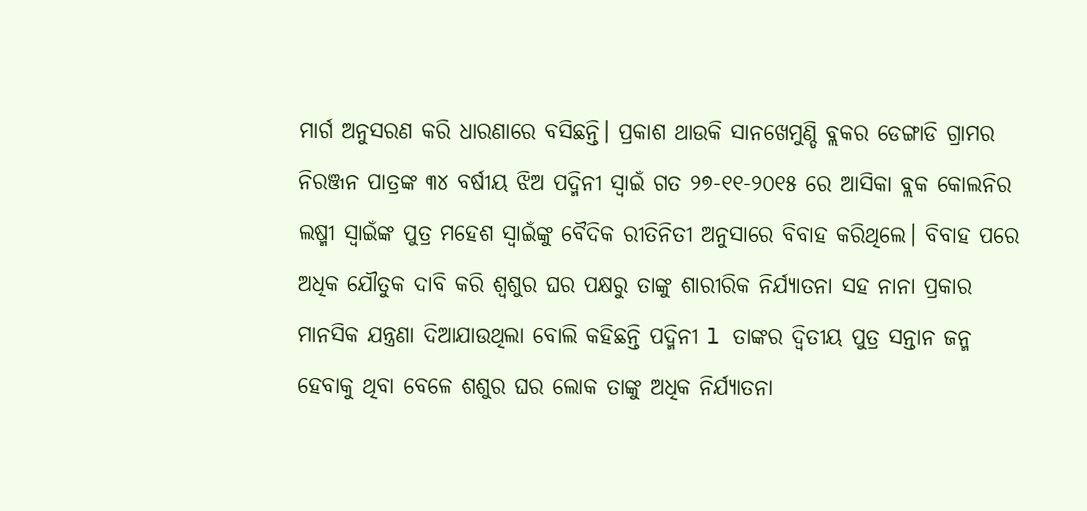ମାର୍ଗ ଅନୁସରଣ କରି ଧାରଣାରେ ବସିଛନ୍ତି। ପ୍ରକାଶ ଥାଉକି ସାନଖେମୁଣ୍ଡି ବ୍ଲକର ଡେଙ୍ଗାଡି ଗ୍ରାମର ନିରଞ୍ଜନ ପାତ୍ରଙ୍କ ୩୪ ବର୍ଷୀୟ ଝିଅ ପଦ୍ମିନୀ ସ୍ୱାଇଁ ଗତ ୨୭-୧୧-୨୦୧୫ ରେ ଆସିକା ବ୍ଲକ କୋଲନିର ଲଷ୍ମୀ ସ୍ବାଇଁଙ୍କ ପୁତ୍ର ମହେଶ ସ୍ବାଇଁଙ୍କୁ ବୈଦିକ ରୀତିନିତୀ ଅନୁସାରେ ବିବାହ କରିଥିଲେ। ବିବାହ ପରେ ଅଧିକ ଯୌତୁକ ଦାବି କରି ଶ୍ୱଶୁର ଘର ପକ୍ଷରୁ ତାଙ୍କୁ ଶାରୀରିକ ନିର୍ଯ୍ୟାତନା ସହ ନାନା ପ୍ରକାର ମାନସିକ ଯନ୍ତ୍ରଣା ଦିଆଯାଉଥିଲା ବୋଲି କହିଛନ୍ତି ପଦ୍ମିନୀ l ତାଙ୍କର ଦ୍ୱିତୀୟ ପୁତ୍ର ସନ୍ତାନ ଜନ୍ମ ହେବାକୁ ଥିବା ବେଳେ ଶଶୁର ଘର ଲୋକ ତାଙ୍କୁ ଅଧିକ ନିର୍ଯ୍ୟାତନା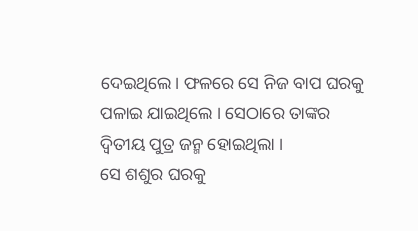ଦେଇଥିଲେ। ଫଳରେ ସେ ନିଜ ବାପ ଘରକୁ ପଳାଇ ଯାଇଥିଲେ । ସେଠାରେ ତାଙ୍କର ଦ୍ଵିତୀୟ ପୁତ୍ର ଜନ୍ମ ହୋଇଥିଲା ।
ସେ ଶଶୁର ଘରକୁ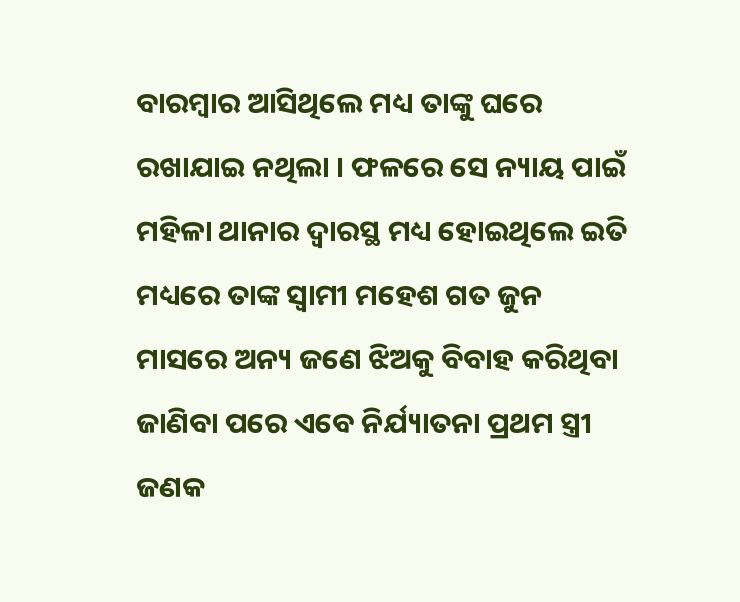ବାରମ୍ବାର ଆସିଥିଲେ ମଧ୍ୟ ତାଙ୍କୁ ଘରେ ରଖାଯାଇ ନଥିଲା । ଫଳରେ ସେ ନ୍ୟାୟ ପାଇଁ ମହିଳା ଥାନାର ଦ୍ୱାରସ୍ଥ ମଧ୍ୟ ହୋଇଥିଲେ ଇତି ମଧ୍ୟରେ ତାଙ୍କ ସ୍ୱାମୀ ମହେଶ ଗତ ଜୁନ ମାସରେ ଅନ୍ୟ ଜଣେ ଝିଅକୁ ବିବାହ କରିଥିବା ଜାଣିବା ପରେ ଏବେ ନିର୍ଯ୍ୟାତନା ପ୍ରଥମ ସ୍ତ୍ରୀ ଜଣକ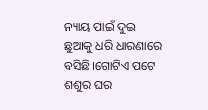ନ୍ୟାୟ ପାଇଁ ଦୁଇ ଛୁଆକୁ ଧରି ଧାରଣାରେ ବସିଛି।ଗୋଟିଏ ପଟେ ଶଶୁର ଘର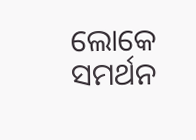ଲୋକେ ସମର୍ଥନ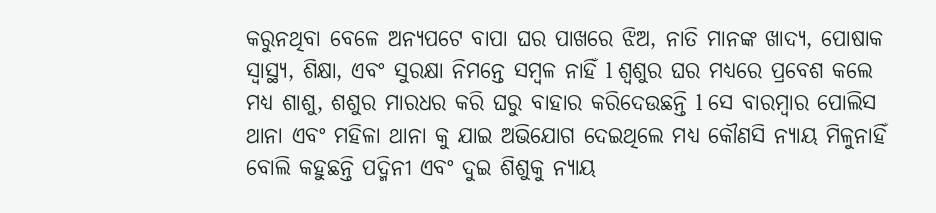କରୁନଥିବା ବେଳେ ଅନ୍ୟପଟେ ବାପା ଘର ପାଖରେ ଝିଅ, ନାତି ମାନଙ୍କ ଖାଦ୍ୟ, ପୋଷାକ ସ୍ୱାସ୍ଥ୍ୟ, ଶିକ୍ଷା, ଏବଂ ସୁରକ୍ଷା ନିମନ୍ତେ ସମ୍ବଳ ନାହିଁ l ଶ୍ଵଶୁର ଘର ମଧ୍ୟରେ ପ୍ରବେଶ କଲେ ମଧ୍ୟ ଶାଶୁ, ଶଶୁର ମାରଧର କରି ଘରୁ ବାହାର କରିଦେଉଛନ୍ତି l ସେ ବାରମ୍ବାର ପୋଲିସ ଥାନା ଏବଂ ମହିଳା ଥାନା କୁ ଯାଇ ଅଭିଯୋଗ ଦେଇଥିଲେ ମଧ୍ୟ କୌଣସି ନ୍ୟାୟ ମିଳୁନାହିଁ ବୋଲି କହୁଛନ୍ତି ପଦ୍ମିନୀ ଏବଂ ଦୁଇ ଶିଶୁକୁ ନ୍ୟାୟ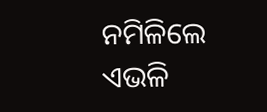ନମିଳିଲେ ଏଭଳି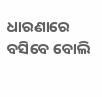ଧାରଣାରେ ବସିବେ ବୋଲି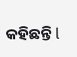କହିଛନ୍ତି l